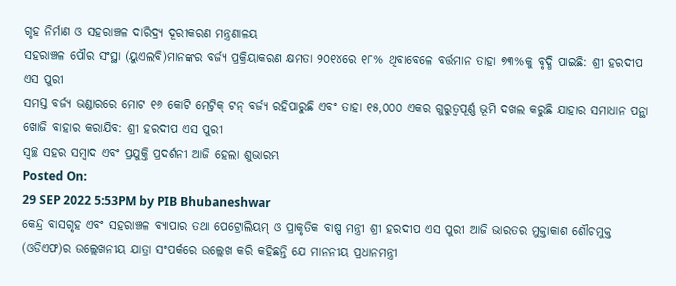ଗୃହ ନିର୍ମାଣ ଓ ସହରାଞ୍ଚଳ ଦାରିଦ୍ର୍ୟ ଦୂରୀକରଣ ମନ୍ତ୍ରଣାଳୟ
ସହରାଞ୍ଚଳ ପୌର ସଂସ୍ଥା (ୟୁଏଲବି)ମାନଙ୍କର ବର୍ଜ୍ୟ ପ୍ରକ୍ରିୟାକରଣ କ୍ଷମତା ୨୦୧୪ରେ ୧୮% ଥିବାବେଳେ ବର୍ତ୍ତମାନ ତାହା ୭୩%କୁ ବୃଦ୍ଧି ପାଇଛି: ଶ୍ରୀ ହରଦୀପ ଏସ ପୁରୀ
ସମସ୍ତ ବର୍ଜ୍ୟ ଭଣ୍ଡାରରେ ମୋଟ ୧୬ କୋଟି ମେଟ୍ରିକ୍ ଟନ୍ ବର୍ଜ୍ୟ ରହିପାରୁଛି ଏବଂ ତାହା ୧୫,୦୦୦ ଏକର ଗୁରୁତ୍ୱପୂର୍ଣ୍ଣ ଭୂମି ଦଖଲ କରୁଛି ଯାହାର ସମାଧାନ ପନ୍ଥା ଖୋଜି ବାହାର କରାଯିବ: ଶ୍ରୀ ହରଦୀପ ଏସ ପୁରୀ
ସ୍ୱଚ୍ଛ ସହର ସମ୍ବାଦ ଏବଂ ପ୍ରଯୁକ୍ତି ପ୍ରଦର୍ଶନୀ ଆଜି ହେଲା ଶୁଭାରମ୍ଭ
Posted On:
29 SEP 2022 5:53PM by PIB Bhubaneshwar
କେନ୍ଦ୍ର ବାସଗୃହ ଏବଂ ସହରାଞ୍ଚଳ ବ୍ୟାପାର ତଥା ପେଟ୍ରୋଲିୟମ୍ ଓ ପ୍ରାକୃତିକ ବାଷ୍ପ ମନ୍ତ୍ରୀ ଶ୍ରୀ ହରଦୀପ ଏସ ପୁରୀ ଆଜି ଭାରତର ମୁକ୍ତାକାଶ ଶୌଚମୁକ୍ତ (ଓଡିଏଫ)ର ଉଲ୍ଲେଖନୀୟ ଯାତ୍ରା ସଂପର୍କରେ ଉଲ୍ଲେଖ କରି କହିଛନ୍ତି ଯେ ମାନନୀୟ ପ୍ରଧାନମନ୍ତ୍ରୀ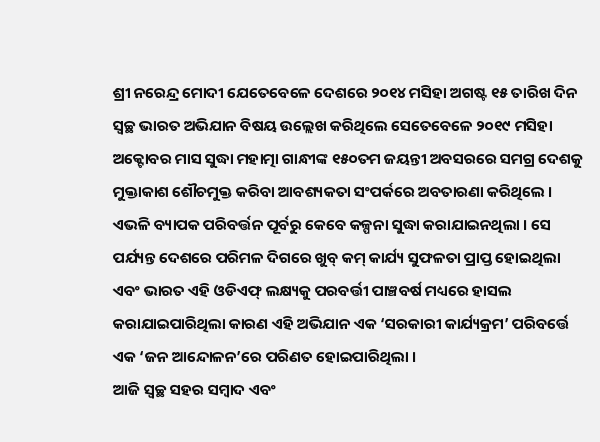ଶ୍ରୀ ନରେନ୍ଦ୍ର ମୋଦୀ ଯେତେବେଳେ ଦେଶରେ ୨୦୧୪ ମସିହା ଅଗଷ୍ଟ ୧୫ ତାରିଖ ଦିନ ସ୍ୱଚ୍ଛ ଭାରତ ଅଭିଯାନ ବିଷୟ ଉଲ୍ଲେଖ କରିଥିଲେ ସେତେବେଳେ ୨୦୧୯ ମସିହା ଅକ୍ଟୋବର ମାସ ସୁଦ୍ଧା ମହାତ୍ମା ଗାନ୍ଧୀଙ୍କ ୧୫୦ତମ ଜୟନ୍ତୀ ଅବସରରେ ସମଗ୍ର ଦେଶକୁ ମୁକ୍ତାକାଶ ଶୌଚମୁକ୍ତ କରିବା ଆବଶ୍ୟକତା ସଂପର୍କରେ ଅବତାରଣା କରିଥିଲେ । ଏଭଳି ବ୍ୟାପକ ପରିବର୍ତ୍ତନ ପୂର୍ବରୁ କେବେ କଳ୍ପନା ସୁଦ୍ଧା କରାଯାଇନଥିଲା । ସେ ପର୍ଯ୍ୟନ୍ତ ଦେଶରେ ପରିମଳ ଦିଗରେ ଖୁବ୍ କମ୍ କାର୍ଯ୍ୟ ସୁଫଳତା ପ୍ରାପ୍ତ ହୋଇଥିଲା ଏବଂ ଭାରତ ଏହି ଓଡିଏଫ୍ ଲକ୍ଷ୍ୟକୁ ପରବର୍ତ୍ତୀ ପାଞ୍ଚବର୍ଷ ମଧ୍ୟରେ ହାସଲ କରାଯାଇପାରିଥିଲା କାରଣ ଏହି ଅଭିଯାନ ଏକ ‘ସରକାରୀ କାର୍ଯ୍ୟକ୍ରମ’ ପରିବର୍ତ୍ତେ ଏକ ‘ଜନ ଆନ୍ଦୋଳନ’ରେ ପରିଣତ ହୋଇପାରିଥିଲା ।
ଆଜି ସ୍ୱଚ୍ଛ ସହର ସମ୍ବାଦ ଏବଂ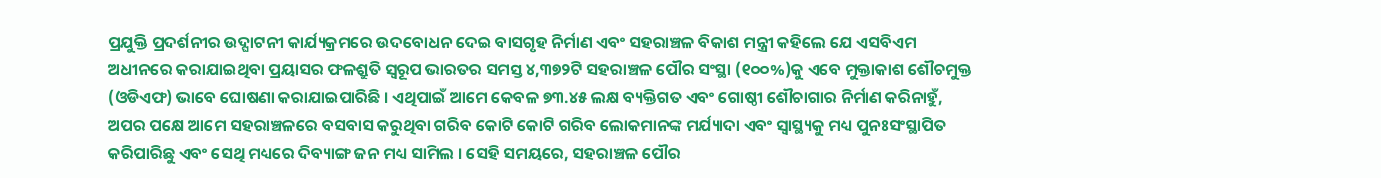ପ୍ରଯୁକ୍ତି ପ୍ରଦର୍ଶନୀର ଉଦ୍ଘାଟନୀ କାର୍ଯ୍ୟକ୍ରମରେ ଉଦବୋଧନ ଦେଇ ବାସଗୃହ ନିର୍ମାଣ ଏବଂ ସହରାଞ୍ଚଳ ବିକାଶ ମନ୍ତ୍ରୀ କହିଲେ ଯେ ଏସବିଏମ ଅଧୀନରେ କରାଯାଇଥିବା ପ୍ରୟାସର ଫଳଶ୍ରୁତି ସ୍ୱରୂପ ଭାରତର ସମସ୍ତ ୪,୩୭୨ଟି ସହରାଞ୍ଚଳ ପୌର ସଂସ୍ଥା (୧୦୦%)କୁ ଏବେ ମୁକ୍ତାକାଶ ଶୌଚମୁକ୍ତ (ଓଡିଏଫ) ଭାବେ ଘୋଷଣା କରାଯାଇପାରିଛି । ଏଥିପାଇଁ ଆମେ କେବଳ ୭୩.୪୫ ଲକ୍ଷ ବ୍ୟକ୍ତିଗତ ଏବଂ ଗୋଷ୍ଠୀ ଶୌଚାଗାର ନିର୍ମାଣ କରିନାହୁଁ, ଅପର ପକ୍ଷେ ଆମେ ସହରାଞ୍ଚଳରେ ବସବାସ କରୁଥିବା ଗରିବ କୋଟି କୋଟି ଗରିବ ଲୋକମାନଙ୍କ ମର୍ଯ୍ୟାଦା ଏବଂ ସ୍ୱାସ୍ଥ୍ୟକୁ ମଧ୍ୟ ପୁନଃସଂସ୍ଥାପିତ କରିପାରିଛୁ ଏବଂ ସେଥି ମଧ୍ୟରେ ଦିବ୍ୟାଙ୍ଗ ଜନ ମଧ୍ୟ ସାମିଲ । ସେହି ସମୟରେ, ସହରାଞ୍ଚଳ ପୌର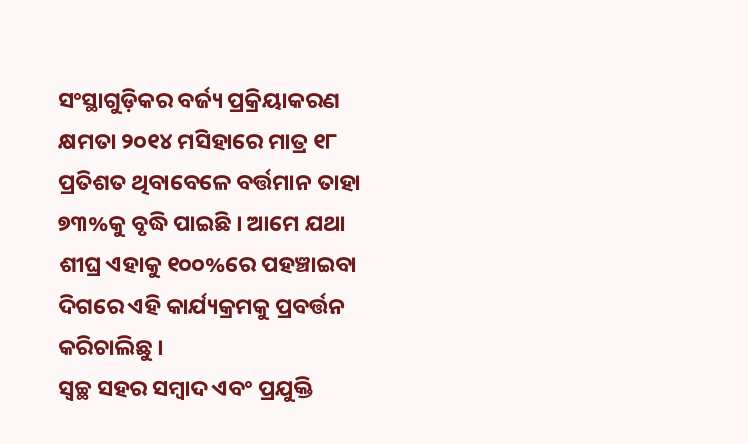ସଂସ୍ଥାଗୁଡ଼ିକର ବର୍ଜ୍ୟ ପ୍ରକ୍ରିୟାକରଣ କ୍ଷମତା ୨୦୧୪ ମସିହାରେ ମାତ୍ର ୧୮ ପ୍ରତିଶତ ଥିବାବେଳେ ବର୍ତ୍ତମାନ ତାହା ୭୩%କୁ ବୃଦ୍ଧି ପାଇଛି । ଆମେ ଯଥା ଶୀଘ୍ର ଏହାକୁ ୧୦୦%ରେ ପହଞ୍ଚାଇବା ଦିଗରେ ଏହି କାର୍ଯ୍ୟକ୍ରମକୁ ପ୍ରବର୍ତ୍ତନ କରିଚାଲିଛୁ ।
ସ୍ୱଚ୍ଛ ସହର ସମ୍ବାଦ ଏବଂ ପ୍ରଯୁକ୍ତି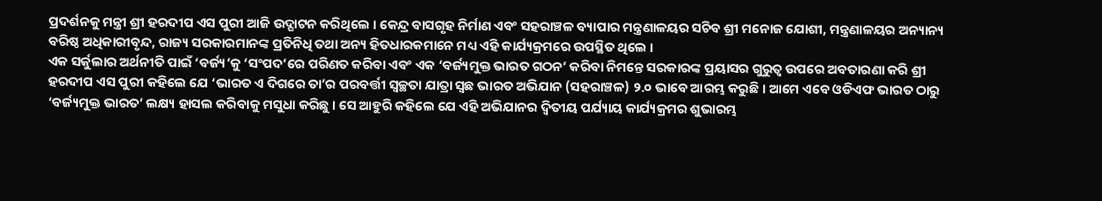ପ୍ରଦର୍ଶନକୁ ମନ୍ତ୍ରୀ ଶ୍ରୀ ହରଦୀପ ଏସ ପୁରୀ ଆଜି ଉଦ୍ଘାଟନ କରିଥିଲେ । କେନ୍ଦ୍ର ବାସଗୃହ ନିର୍ମାଣ ଏବଂ ସହରାଞ୍ଚଳ ବ୍ୟାପାର ମନ୍ତ୍ରଣାଳୟର ସଚିବ ଶ୍ରୀ ମନୋଜ ଯୋଶୀ, ମନ୍ତ୍ରଣାଳୟର ଅନ୍ୟାନ୍ୟ ବରିଷ୍ଠ ଅଧିକାରୀବୃନ୍ଦ, ରାଜ୍ୟ ସରକାରମାନଙ୍କ ପ୍ରତିନିଧି ତଥା ଅନ୍ୟ ହିତଧାରକମାନେ ମଧ୍ୟ ଏହି କାର୍ଯ୍ୟକ୍ରମରେ ଉପସ୍ଥିତ ଥିଲେ ।
ଏକ ସର୍କୁଲାର ଅର୍ଥନୀତି ପାଇଁ ‘ବର୍ଜ୍ୟ’କୁ ‘ସଂପଦ’ରେ ପରିଣତ କରିବା ଏବଂ ଏକ ‘ବର୍ଜ୍ୟମୁକ୍ତ ଭାରତ ଗଠନ’ କରିବା ନିମନ୍ତେ ସରକାରଙ୍କ ପ୍ରୟାସର ଗୁରୁତ୍ୱ ଉପରେ ଅବତାରଣା କରି ଶ୍ରୀ ହରଦୀପ ଏସ ପୁରୀ କହିଲେ ଯେ ‘ଭାରତ ଏ ଦିଗରେ ତା’ର ପରବର୍ତ୍ତୀ ସ୍ୱଚ୍ଛତା ଯାତ୍ରା ସ୍ୱଛ ଭାରତ ଅଭିଯାନ (ସହରାଞ୍ଚଳ) ୨.୦ ଭାବେ ଆରମ୍ଭ କରୁଛି । ଆମେ ଏବେ ଓଡିଏଫ ଭାରତ ଠାରୁ ‘ବର୍ଜ୍ୟମୁକ୍ତ ଭାରତ’ ଲକ୍ଷ୍ୟ ହାସଲ କରିବାକୁ ମସୁଧା କରିଛୁ । ସେ ଆହୁରି କହିଲେ ଯେ ଏହି ଅଭିଯାନର ଦ୍ୱିତୀୟ ପର୍ଯ୍ୟାୟ କାର୍ଯ୍ୟକ୍ରମର ଶୁଭାରମ୍ଭ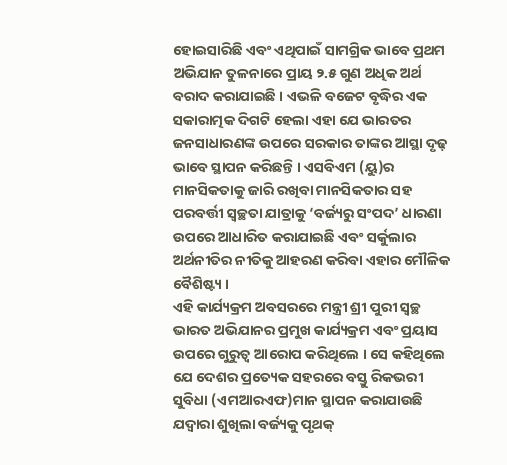ହୋଇସାରିଛି ଏବଂ ଏଥିପାଇଁ ସାମଗ୍ରିକ ଭାବେ ପ୍ରଥମ ଅଭିଯାନ ତୁଳନାରେ ପ୍ରାୟ ୨.୫ ଗୁଣ ଅଧିକ ଅର୍ଥ ବରାଦ କରାଯାଇଛି । ଏଭଳି ବଜେଟ ବୃଦ୍ଧିର ଏକ ସକାରାତ୍ମକ ଦିଗଟି ହେଲା ଏହା ଯେ ଭାରତର ଜନସାଧାରଣଙ୍କ ଉପରେ ସରକାର ତାଙ୍କର ଆସ୍ଥା ଦୃଢ଼ ଭାବେ ସ୍ଥାପନ କରିଛନ୍ତି । ଏସବିଏମ (ୟୁ)ର ମାନସିକତାକୁ ଜାରି ରଖିବା ମାନସିକତାର ସହ ପରବର୍ତ୍ତୀ ସ୍ୱଚ୍ଛତା ଯାତ୍ରାକୁ ‘ବର୍ଜ୍ୟରୁ ସଂପଦ’ ଧାରଣା ଉପରେ ଆଧାରିତ କରାଯାଇଛି ଏବଂ ସର୍କୁଲାର ଅର୍ଥନୀତିର ନୀତିକୁ ଆହରଣ କରିବା ଏହାର ମୌଳିକ ବୈଶିଷ୍ଟ୍ୟ ।
ଏହି କାର୍ଯ୍ୟକ୍ରମ ଅବସରରେ ମନ୍ତ୍ରୀ ଶ୍ରୀ ପୁରୀ ସ୍ୱଚ୍ଛ ଭାରତ ଅଭିଯାନର ପ୍ରମୁଖ କାର୍ଯ୍ୟକ୍ରମ ଏବଂ ପ୍ରୟାସ ଉପରେ ଗୁରୁତ୍ୱ ଆରୋପ କରିଥିଲେ । ସେ କହିଥିଲେ ଯେ ଦେଶର ପ୍ରତ୍ୟେକ ସହରରେ ବସ୍ତୁ ରିକଭରୀ ସୁବିଧା (ଏମଆରଏଫ)ମାନ ସ୍ଥାପନ କରାଯାଉଛି ଯଦ୍ୱାରା ଶୁଖିଲା ବର୍ଜ୍ୟକୁ ପୃଥକ୍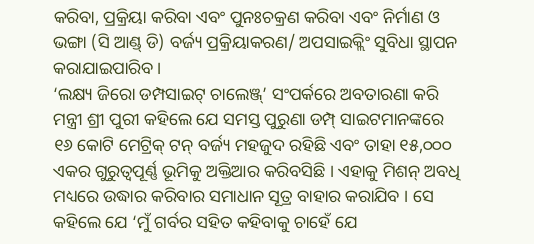କରିବା, ପ୍ରକ୍ରିୟା କରିବା ଏବଂ ପୁନଃଚକ୍ରଣ କରିବା ଏବଂ ନିର୍ମାଣ ଓ ଭଙ୍ଗା (ସି ଆଣ୍ଡ୍ ଡି) ବର୍ଜ୍ୟ ପ୍ରକ୍ରିୟାକରଣ/ ଅପସାଇକ୍ଲିଂ ସୁବିଧା ସ୍ଥାପନ କରାଯାଇପାରିବ ।
‘ଲକ୍ଷ୍ୟ ଜିରୋ ଡମ୍ପସାଇଟ୍ ଚାଲେଞ୍ଜ୍’ ସଂପର୍କରେ ଅବତାରଣା କରି ମନ୍ତ୍ରୀ ଶ୍ରୀ ପୁରୀ କହିଲେ ଯେ ସମସ୍ତ ପୁରୁଣା ଡମ୍ପ୍ ସାଇଟମାନଙ୍କରେ ୧୬ କୋଟି ମେଟ୍ରିକ୍ ଟନ୍ ବର୍ଜ୍ୟ ମହଜୁଦ ରହିଛି ଏବଂ ତାହା ୧୫,୦୦୦ ଏକର ଗୁରୁତ୍ୱପୂର୍ଣ୍ଣ ଭୂମିକୁ ଅକ୍ତିଆର କରିବସିଛି । ଏହାକୁ ମିଶନ୍ ଅବଧି ମଧ୍ୟରେ ଉଦ୍ଧାର କରିବାର ସମାଧାନ ସୂତ୍ର ବାହାର କରାଯିବ । ସେ କହିଲେ ଯେ ‘ମୁଁ ଗର୍ବର ସହିତ କହିବାକୁ ଚାହେଁ ଯେ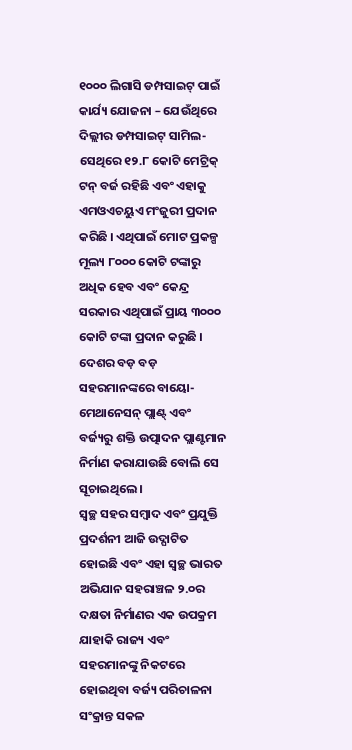୧୦୦୦ ଲିଗାସି ଡମ୍ପସାଇଟ୍ ପାଇଁ କାର୍ଯ୍ୟ ଯୋଜନା – ଯେଉଁଥିରେ ଦିଲ୍ଲୀର ଡମ୍ପସାଇଟ୍ ସାମିଲ- ସେଥିରେ ୧୨.୮ କୋଟି ମେଟ୍ରିକ୍ ଟନ୍ ବର୍ଜ ରହିଛି ଏବଂ ଏହାକୁ ଏମଓଏଚୟୁଏ ମଂଜୁରୀ ପ୍ରଦାନ କରିଛି । ଏଥିପାଇଁ ମୋଟ ପ୍ରକଳ୍ପ ମୂଲ୍ୟ ୮୦୦୦ କୋଟି ଟଙ୍କାରୁ ଅଧିକ ହେବ ଏବଂ କେନ୍ଦ୍ର ସରକାର ଏଥିପାଇଁ ପ୍ରାୟ ୩୦୦୦ କୋଟି ଟଙ୍କା ପ୍ରଦାନ କରୁଛି ।
ଦେଶର ବଡ଼ ବଡ଼ ସହରମାନଙ୍କରେ ବାୟୋ- ମେଥାନେସନ୍ ପ୍ଲାଣ୍ଟ୍ ଏବଂ ବର୍ଜ୍ୟରୁ ଶକ୍ତି ଉତ୍ପାଦନ ପ୍ଲାଣ୍ଟମାନ ନିର୍ମାଣ କରାଯାଉଛି ବୋଲି ସେ ସୂଚାଇଥିଲେ ।
ସ୍ୱଚ୍ଛ ସହର ସମ୍ବାଦ ଏବଂ ପ୍ରଯୁକ୍ତି ପ୍ରଦର୍ଶନୀ ଆଜି ଉଦ୍ଘାଟିତ ହୋଇଛି ଏବଂ ଏହା ସ୍ୱଚ୍ଛ ଭାରତ ଅଭିଯାନ ସହରାଞ୍ଚଳ ୨.୦ର ଦକ୍ଷତା ନିର୍ମାଣର ଏକ ଉପକ୍ରମ ଯାହାକି ରାଜ୍ୟ ଏବଂ ସହରମାନଙ୍କୁ ନିକଟରେ ହୋଇଥିବା ବର୍ଜ୍ୟ ପରିଚାଳନା ସଂକ୍ରାନ୍ତ ସକଳ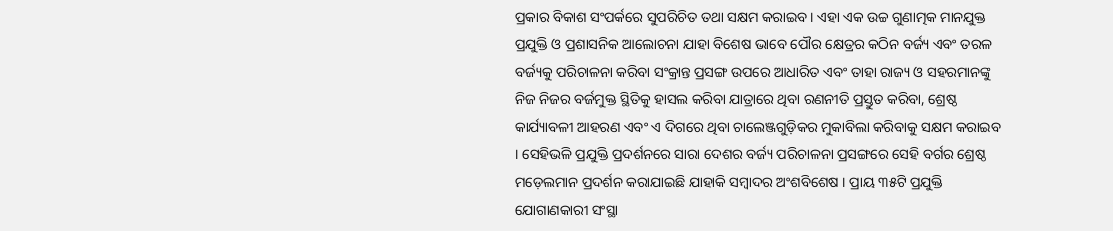ପ୍ରକାର ବିକାଶ ସଂପର୍କରେ ସୁପରିଚିତ ତଥା ସକ୍ଷମ କରାଇବ । ଏହା ଏକ ଉଚ୍ଚ ଗୁଣାତ୍ମକ ମାନଯୁକ୍ତ ପ୍ରଯୁକ୍ତି ଓ ପ୍ରଶାସନିକ ଆଲୋଚନା ଯାହା ବିଶେଷ ଭାବେ ପୌର କ୍ଷେତ୍ରର କଠିନ ବର୍ଜ୍ୟ ଏବଂ ତରଳ ବର୍ଜ୍ୟକୁ ପରିଚାଳନା କରିବା ସଂକ୍ରାନ୍ତ ପ୍ରସଙ୍ଗ ଉପରେ ଆଧାରିତ ଏବଂ ତାହା ରାଜ୍ୟ ଓ ସହରମାନଙ୍କୁ ନିଜ ନିଜର ବର୍ଜମୁକ୍ତ ସ୍ଥିତିକୁ ହାସଲ କରିବା ଯାତ୍ରାରେ ଥିବା ରଣନୀତି ପ୍ରସ୍ତୁତ କରିବା, ଶ୍ରେଷ୍ଠ କାର୍ଯ୍ୟାବଳୀ ଆହରଣ ଏବଂ ଏ ଦିଗରେ ଥିବା ଚାଲେଞ୍ଜଗୁଡ଼ିକର ମୁକାବିଲା କରିବାକୁ ସକ୍ଷମ କରାଇବ । ସେହିଭଳି ପ୍ରଯୁକ୍ତି ପ୍ରଦର୍ଶନରେ ସାରା ଦେଶର ବର୍ଜ୍ୟ ପରିଚାଳନା ପ୍ରସଙ୍ଗରେ ସେହି ବର୍ଗର ଶ୍ରେଷ୍ଠ ମଡ଼େଲମାନ ପ୍ରଦର୍ଶନ କରାଯାଇଛି ଯାହାକି ସମ୍ବାଦର ଅଂଶବିଶେଷ । ପ୍ରାୟ ୩୫ଟି ପ୍ରଯୁକ୍ତି ଯୋଗାଣକାରୀ ସଂସ୍ଥା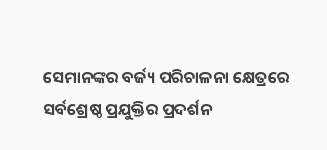ସେମାନଙ୍କର ବର୍ଜ୍ୟ ପରିଚାଳନା କ୍ଷେତ୍ରରେ ସର୍ବଶ୍ରେଷ୍ଠ ପ୍ରଯୁକ୍ତିର ପ୍ରଦର୍ଶନ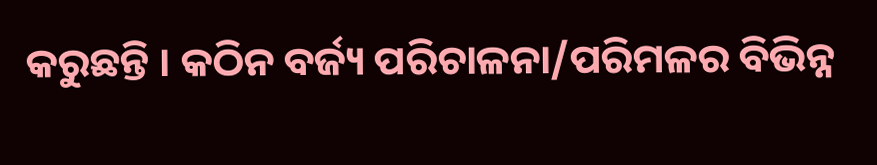କରୁଛନ୍ତି । କଠିନ ବର୍ଜ୍ୟ ପରିଚାଳନା/ପରିମଳର ବିଭିନ୍ନ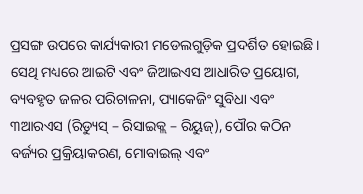ପ୍ରସଙ୍ଗ ଉପରେ କାର୍ଯ୍ୟକାରୀ ମଡେଲଗୁଡ଼ିକ ପ୍ରଦର୍ଶିତ ହୋଇଛି । ସେଥି ମଧ୍ୟରେ ଆଇଟି ଏବଂ ଜିଆଇଏସ ଆଧାରିତ ପ୍ରୟୋଗ, ବ୍ୟବହୃତ ଜଳର ପରିଚାଳନା, ପ୍ୟାକେଜିଂ ସୁବିଧା ଏବଂ ୩ଆରଏସ (ରିଡ୍ୟୁସ୍ – ରିସାଇକ୍ଲ – ରିୟୁଜ୍), ପୌର କଠିନ ବର୍ଜ୍ୟର ପ୍ରକ୍ରିୟାକରଣ, ମୋବାଇଲ୍ ଏବଂ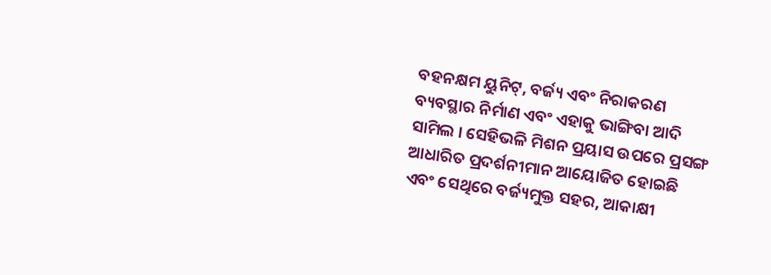ବହନକ୍ଷମ ୟୁନିଟ୍, ବର୍ଜ୍ୟ ଏବଂ ନିରାକରଣ ବ୍ୟବସ୍ଥାର ନିର୍ମାଣ ଏବଂ ଏହାକୁ ଭାଙ୍ଗିବା ଆଦି ସାମିଲ । ସେହିଭଳି ମିଶନ ପ୍ରୟାସ ଉପରେ ପ୍ରସଙ୍ଗ ଆଧାରିତ ପ୍ରଦର୍ଶନୀମାନ ଆୟୋଜିତ ହୋଇଛି ଏବଂ ସେଥିରେ ବର୍ଜ୍ୟମୁକ୍ତ ସହର, ଆକାକ୍ଷୀ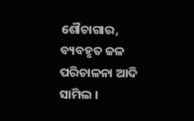ଶୌଚାଗାର, ବ୍ୟବହୃତ ଜଳ ପରିଚାଳନା ଆଦି ସାମିଲ ।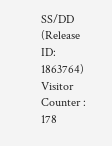SS/DD
(Release ID: 1863764)
Visitor Counter : 178